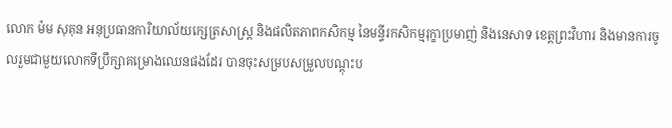លោក ម៉ម សុគុន អនុប្រធានការិយាល័យក្សេត្រសាស្រ្ដ និងផលិតភាពកសិកម្ម នៃមន្ទីរកសិកម្មរុក្ខាប្រមាញ់ និងនេសាទ ខេត្ដព្រះវិហារ និងមានការចូលរួមជាមួយលោកទីប្រឹក្សាគម្រោងឈេនផងដែរ បានចុះសម្របសម្រួលបណ្តុះប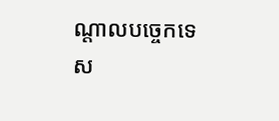ណ្តាលបច្ចេកទេស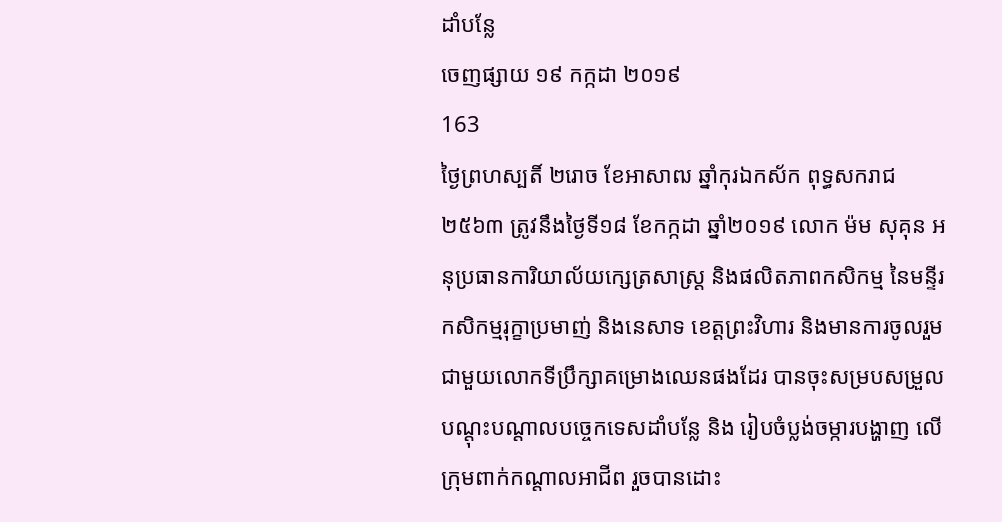ដាំបន្លែ
ចេញផ្សាយ ១៩ កក្កដា ២០១៩
163
ថ្ងៃព្រហស្បតិ៍ ២រោច ខែអាសាឍ ឆ្នាំកុរឯកស័ក ពុទ្ធសករាជ ២៥៦៣ ត្រូវនឹងថ្ងៃទី១៨ ខែកក្កដា ឆ្នាំ២០១៩ លោក ម៉ម សុគុន អនុប្រធានការិយាល័យក្សេត្រសាស្រ្ដ និងផលិតភាពកសិកម្ម នៃមន្ទីរកសិកម្មរុក្ខាប្រមាញ់ និងនេសាទ ខេត្ដព្រះវិហារ និងមានការចូលរួមជាមួយលោកទីប្រឹក្សាគម្រោងឈេនផងដែរ បានចុះសម្របសម្រួលបណ្តុះបណ្តាលបច្ចេកទេសដាំបន្លែ និង រៀបចំប្លង់ចម្ការបង្ហាញ លើក្រុមពាក់កណ្តាលអាជីព រួចបានដោះ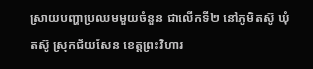ស្រាយបញ្ហាប្រឈមមួយចំនួន ជាលើកទី២ នៅភូមិតស៊ូ ឃុំតស៊ូ ស្រុកជ័យសែន ខេត្ដព្រះវិហារ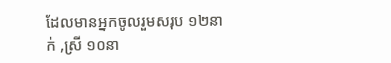ដែលមានអ្នកចូលរួមសរុប ១២នាក់ ,ស្រី ១០នា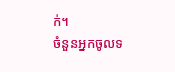ក់។
ចំនួនអ្នកចូលទ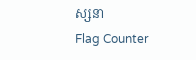ស្សនា
Flag Counter